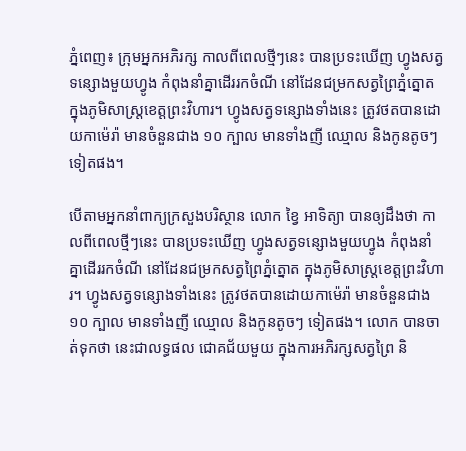ភ្នំពេញ៖ ក្រុមអ្នកអភិរក្ស កាលពីពេលថ្មីៗនេះ បានប្រទះឃើញ ហ្វូងសត្វទន្សោងមួយហ្វូង កំពុងនាំគ្នាដើររកចំណី នៅដែនជម្រកសត្វព្រៃភ្នំត្នោត ក្នុងភូមិសាស្ត្រខេត្តព្រះវិហារ។ ហ្វូងសត្វទន្សោងទាំងនេះ ត្រូវថតបានដោយកាម៉េរ៉ា មានចំនួនជាង ១០ ក្បាល មានទាំងញី ឈ្មោល និងកូនតូចៗ ទៀតផង។

បើតាមអ្នកនាំពាក្យក្រសួងបរិស្ថាន លោក ខ្វៃ អាទិត្យា បានឲ្យដឹងថា កាលពីពេលថ្មីៗនេះ បានប្រទះឃើញ ហ្វូងសត្វទន្សោងមួយហ្វូង កំពុងនាំគ្នាដើររកចំណី នៅដែនជម្រកសត្វព្រៃភ្នំត្នោត ក្នុងភូមិសាស្ត្រខេត្តព្រះវិហារ។ ហ្វូងសត្វទន្សោងទាំងនេះ ត្រូវថតបានដោយកាម៉េរ៉ា មានចំនួនជាង ១០ ក្បាល មានទាំងញី ឈ្មោល និងកូនតូចៗ ទៀតផង។ លោក បានចាត់ទុកថា នេះជាលទ្ធផល ជោគជ័យមួយ ក្នុងការអភិរក្សសត្វព្រៃ និ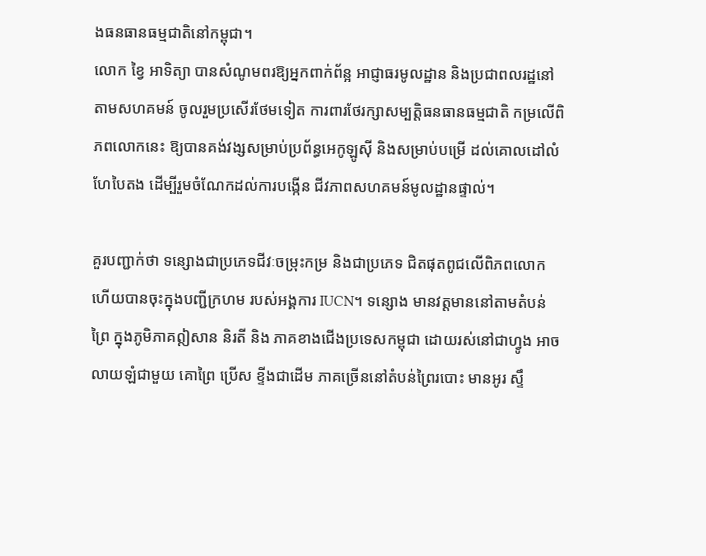ងធនធានធម្មជាតិនៅកម្ពុជា។
លោក ខ្វៃ អាទិត្យា បានសំណូមពរឱ្យអ្នកពាក់ព័ន្អ អាជ្ញាធរមូលដ្ឋាន និងប្រជាពលរដ្ឋនៅតាមសហគមន៍ ចូលរួមប្រសើរថែមទៀត ការពារថែរក្សាសម្បត្តិធនធានធម្មជាតិ កម្រលើពិភពលោកនេះ ឱ្យបានគង់វង្សសម្រាប់ប្រព័ន្ធអេកូឡូស៊ី និងសម្រាប់បម្រើ ដល់គោលដៅលំហែបៃតង ដើម្បីរួមចំណែកដល់ការបង្កើន ជីវភាពសហគមន៍មូលដ្ឋានផ្ទាល់។

គួរបញ្ជាក់ថា ទន្សោងជាប្រភេទជីវៈចម្រុះកម្រ និងជាប្រភេទ ជិតផុតពូជលើពិភពលោក ហើយបានចុះក្នុងបញ្ជីក្រហម របស់អង្គការ IUCN។ ទន្សោង មានវត្តមាននៅតាមតំបន់ព្រៃ ក្នុងភូមិភាគឦសាន និរតី និង ភាគខាងជើងប្រទេសកម្ពុជា ដោយរស់នៅជាហ្វូង អាចលាយឡំជាមួយ គោព្រៃ ប្រើស ខ្ទីងជាដើម ភាគច្រើននៅតំបន់ព្រៃរបោះ មានអូរ ស្ទឹ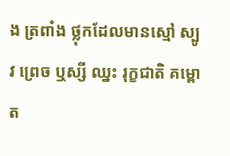ង ត្រពាំង ថ្លុកដែលមានស្មៅ ស្បូវ ព្រេច ឬស្សី ឈ្នះ រុក្ខជាតិ គម្ពោត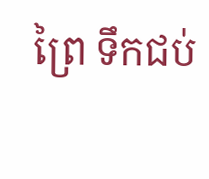ព្រៃ ទឹកជប់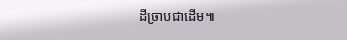ដីច្រាបជាដើម៕